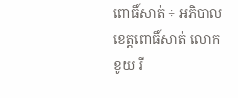ពោធិ៍សាត់ ÷ អភិបាលខេត្តពោធិ៍សាត់ លោកខូយ រី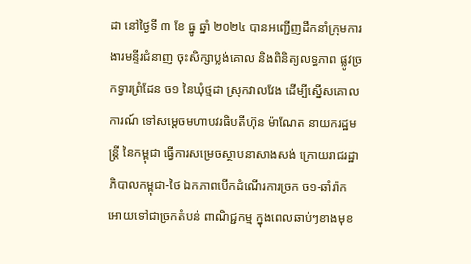ដា នៅថ្ងៃទី ៣ ខែ ធ្នូ ឆ្នាំ ២០២៤ បានអញ្ជើញដឹកនាំក្រុមការងារមន្ទីរជំនាញ ចុះសិក្សាប្លង់គោល និងពិនិត្យលទ្ធភាព ផ្លូវច្រកទ្វារព្រំដែន ច១ នៃឃុំថ្មដា ស្រុកវាលវែង ដើម្បីស្នើសគោលការណ៍ ទៅសម្តេចមហាបវរធិបតីហ៊ុន ម៉ាណែត នាយករដ្ឋមន្ត្រី នៃកម្ពុជា ធ្វើការសម្រេចស្ថាបនាសាងសង់ ក្រោយរាជរដ្ឋាភិបាលកម្ពុជា-ថៃ ឯកភាពបើកដំណើរការច្រក ច១-ឆាំរ៉ាក អោយទៅជាច្រកតំបន់ ពាណិជ្ជកម្ម ក្នុងពេលឆាប់ៗខាងមុខ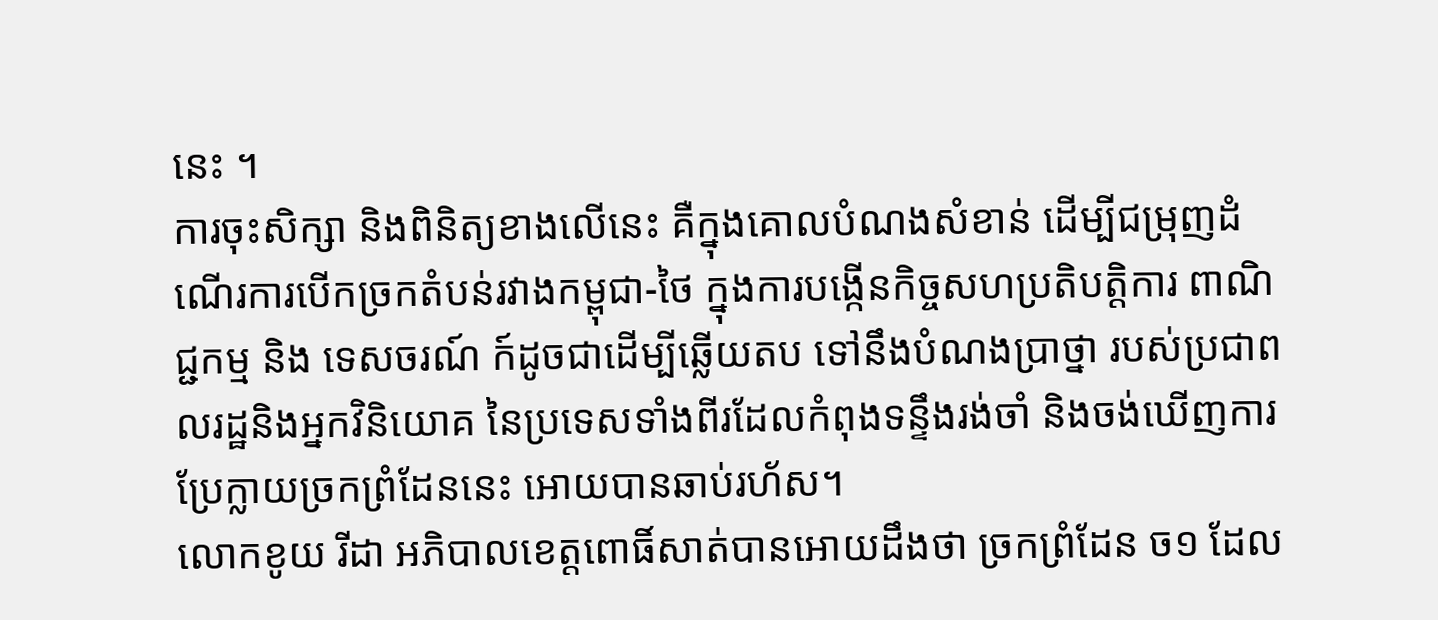នេះ ។
ការចុះសិក្សា និងពិនិត្យខាងលើនេះ គឺក្នុងគោលបំណងសំខាន់ ដើម្បីជម្រុញដំណើរការបើកច្រកតំបន់រវាងកម្ពុជា-ថៃ ក្នុងការបង្កើនកិច្ចសហប្រតិបត្តិការ ពាណិជ្ជកម្ម និង ទេសចរណ៍ ក៍ដូចជាដើម្បីឆ្លើយតប ទៅនឹងបំណងប្រាថ្នា របស់ប្រជាពលរដ្ឋនិងអ្នកវិនិយោគ នៃប្រទេសទាំងពីរដែលកំពុងទន្ទឹងរង់ចាំ និងចង់ឃើញការប្រែក្លាយច្រកព្រំដែននេះ អោយបានឆាប់រហ័ស។
លោកខូយ រីដា អភិបាលខេត្តពោធិ៍សាត់បានអោយដឹងថា ច្រកព្រំដែន ច១ ដែល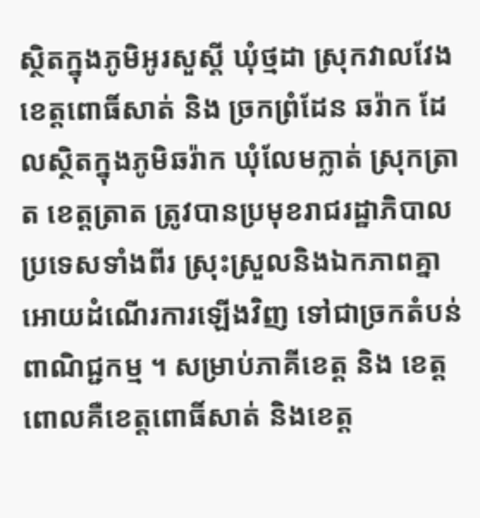ស្ថិតក្នុងភូមិអូរសួស្តី ឃុំថ្មដា ស្រុកវាលវែង ខេត្តពោធិ៍សាត់ និង ច្រកព្រំដែន ឆរ៉ាក ដែលស្ថិតក្នុងភូមិឆរ៉ាក ឃុំលែមក្លាត់ ស្រុកត្រាត ខេត្តត្រាត ត្រូវបានប្រមុខរាជរដ្ឋាភិបាល ប្រទេសទាំងពីរ ស្រុះស្រួលនិងឯកភាពគ្នា អោយដំណើរការឡើងវិញ ទៅជាច្រកតំបន់ពាណិជ្ជកម្ម ។ សម្រាប់ភាគីខេត្ត និង ខេត្ត ពោលគឺខេត្តពោធិ៍សាត់ និងខេត្ត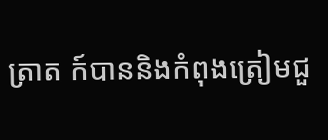ត្រាត ក៍បាននិងកំពុងត្រៀមជួ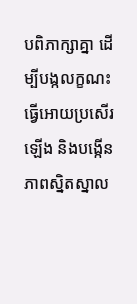បពិភាក្សាគ្នា ដើម្បីបង្កលក្ខណះធ្វើអោយប្រសើរឡើង និងបង្កើនភាពស្និតស្នាល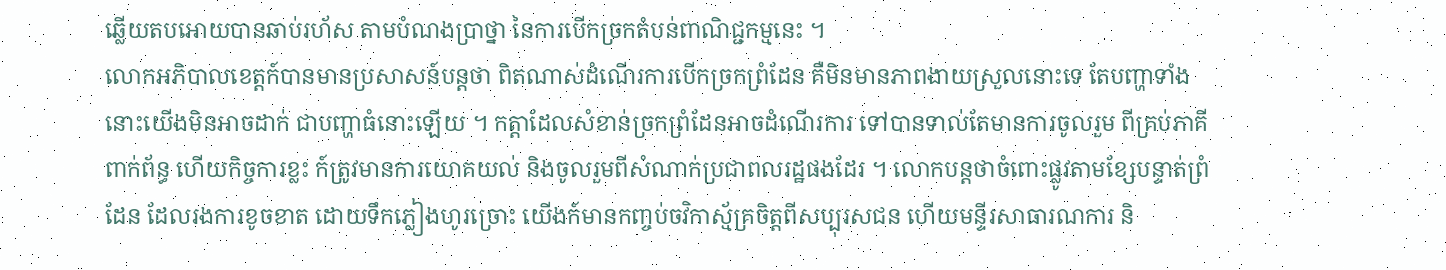ឆ្លើយតបអោយបានឆាប់រហ័ស តាមបំណងប្រាថ្នា នៃការបើកច្រកតំបន់ពាណិជ្ជកម្មនេះ ។
លោកអភិបាលខេត្តក៍បានមានប្រសាសន៍បន្តថា ពិតណាស់ដំណើរការបើកច្រកព្រំដែន គឺមិនមានភាពងាយស្រួលនោះទេ តែបញ្ហាទាំងនោះយើងមិនអាចដាក់ ជាបញ្ហាធំនោះឡើយ ។ កត្តាដែលសំខាន់ច្រកព្រំដែនអាចដំណើរការ ទៅបានទាល់តែមានការចូលរួម ពីគ្រប់ភាគីពាក់ព័ន្ធ ហើយកិច្ចការខ្លះ ក៍ត្រូវមានការយោគយល់ និងចូលរួមពីសំណាក់ប្រជាពលរដ្ឋផងដែរ ។ លោកបន្តថាចំពោះផ្លូវតាមខ្សែបន្ទាត់ព្រំដែន ដែលរងការខូចខាត ដោយទឹកភ្លៀងហូរច្រោះ យើងក៍មានកញ្ចប់ចវិកាស្ម័គ្រចិត្តពីសប្បុរសជន ហើយមន្ទីរសាធារណការ និ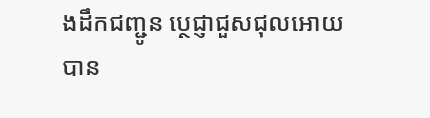ងដឹកជញ្ជូន ប្ថេជ្ញាជួសជុលអោយបាន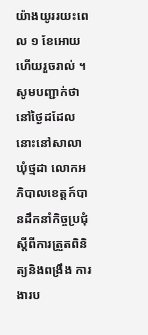យ៉ាងយូររយះពេល ១ ខែអោយហើយរួចរាល់ ។
សូមបញ្ជាក់ថា នៅថ្ងៃដដែលនោះនៅសាលាឃុំថ្មដា លោកអភិបាលខេត្តក៍បានដឹកនាំកិច្ចប្រជុំ ស្តីពីការត្រួតពិនិត្យនិងពង្រឹង ការងារប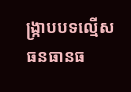ង្រ្កាបបទល្មើស ធនធានធ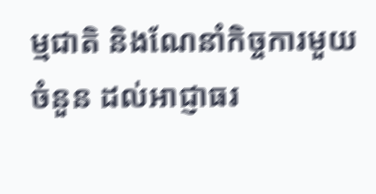ម្មជាតិ និងណែនាំកិច្ចការមួយចំនួន ដល់អាជ្ញាធរ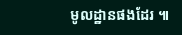មូលដ្ឋានផងដែរ ៕